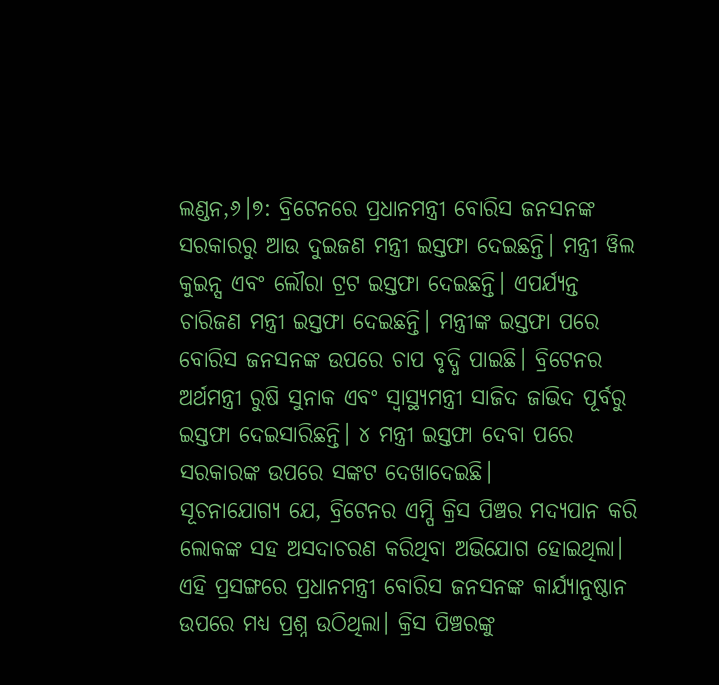ଲଣ୍ଡନ,୬।୭: ବ୍ରିଟେନରେ ପ୍ରଧାନମନ୍ତ୍ରୀ ବୋରିସ ଜନସନଙ୍କ ସରକାରରୁ ଆଉ ଦୁଇଜଣ ମନ୍ତ୍ରୀ ଇସ୍ତଫା ଦେଇଛନ୍ତି। ମନ୍ତ୍ରୀ ୱିଲ କୁଇନ୍ସ ଏବଂ ଲୌରା ଟ୍ରଟ ଇସ୍ତଫା ଦେଇଛନ୍ତି। ଏପର୍ଯ୍ୟନ୍ତ ଚାରିଜଣ ମନ୍ତ୍ରୀ ଇସ୍ତଫା ଦେଇଛନ୍ତି। ମନ୍ତ୍ରୀଙ୍କ ଇସ୍ତଫା ପରେ ବୋରିସ ଜନସନଙ୍କ ଉପରେ ଚାପ ବୃଦ୍ଧି ପାଇଛି। ବ୍ରିଟେନର ଅର୍ଥମନ୍ତ୍ରୀ ରୁଷି ସୁନାକ ଏବଂ ସ୍ବାସ୍ଥ୍ୟମନ୍ତ୍ରୀ ସାଜିଦ ଜାଭିଦ ପୂର୍ବରୁ ଇସ୍ତଫା ଦେଇସାରିଛନ୍ତି। ୪ ମନ୍ତ୍ରୀ ଇସ୍ତଫା ଦେବା ପରେ ସରକାରଙ୍କ ଉପରେ ସଙ୍କଟ ଦେଖାଦେଇଛି।
ସୂଚନାଯୋଗ୍ୟ ଯେ, ବ୍ରିଟେନର ଏମ୍ପି କ୍ରିସ ପିଞ୍ଚର ମଦ୍ୟପାନ କରି ଲୋକଙ୍କ ସହ ଅସଦାଚରଣ କରିଥିବା ଅଭିଯୋଗ ହୋଇଥିଲା। ଏହି ପ୍ରସଙ୍ଗରେ ପ୍ରଧାନମନ୍ତ୍ରୀ ବୋରିସ ଜନସନଙ୍କ କାର୍ଯ୍ୟାନୁଷ୍ଠାନ ଉପରେ ମଧ୍ୟ ପ୍ରଶ୍ନ ଉଠିଥିଲା। କ୍ରିସ ପିଞ୍ଚରଙ୍କୁ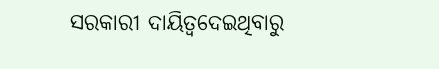ସରକାରୀ ଦାୟିତ୍ୱଦେଇଥିବାରୁ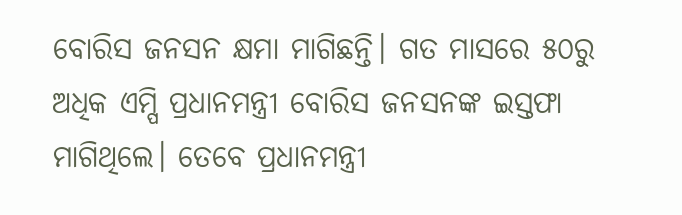ବୋରିସ ଜନସନ କ୍ଷମା ମାଗିଛନ୍ତି। ଗତ ମାସରେ ୫୦ରୁ ଅଧିକ ଏମ୍ପି ପ୍ରଧାନମନ୍ତ୍ରୀ ବୋରିସ ଜନସନଙ୍କ ଇସ୍ତଫା ମାଗିଥିଲେ। ତେବେ ପ୍ରଧାନମନ୍ତ୍ରୀ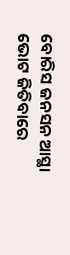ବୋରିସ ଜନସନ ଆସ୍ଥା ଭୋଟ ଜିତିବାରେ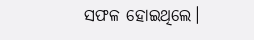ସଫଳ ହୋଇଥିଲେ।